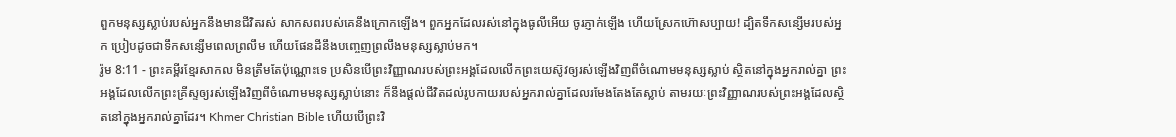ពួកមនុស្សស្លាប់របស់អ្នកនឹងមានជីវិតរស់ សាកសពរបស់គេនឹងក្រោកឡើង។ ពួកអ្នកដែលរស់នៅក្នុងធូលីអើយ ចូរភ្ញាក់ឡើង ហើយស្រែកហ៊ោសប្បាយ! ដ្បិតទឹកសន្សើមរបស់អ្នក ប្រៀបដូចជាទឹកសន្សើមពេលព្រលឹម ហើយផែនដីនឹងបញ្ចេញព្រលឹងមនុស្សស្លាប់មក។
រ៉ូម 8:11 - ព្រះគម្ពីរខ្មែរសាកល មិនត្រឹមតែប៉ុណ្ណោះទេ ប្រសិនបើព្រះវិញ្ញាណរបស់ព្រះអង្គដែលលើកព្រះយេស៊ូវឲ្យរស់ឡើងវិញពីចំណោមមនុស្សស្លាប់ ស្ថិតនៅក្នុងអ្នករាល់គ្នា ព្រះអង្គដែលលើកព្រះគ្រីស្ទឲ្យរស់ឡើងវិញពីចំណោមមនុស្សស្លាប់នោះ ក៏នឹងផ្ដល់ជីវិតដល់រូបកាយរបស់អ្នករាល់គ្នាដែលរមែងតែងតែស្លាប់ តាមរយៈព្រះវិញ្ញាណរបស់ព្រះអង្គដែលស្ថិតនៅក្នុងអ្នករាល់គ្នាដែរ។ Khmer Christian Bible ហើយបើព្រះវិ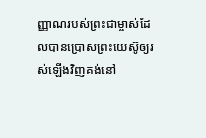ញ្ញាណរបស់ព្រះជាម្ចាស់ដែលបានប្រោសព្រះយេស៊ូឲ្យរស់ឡើងវិញគង់នៅ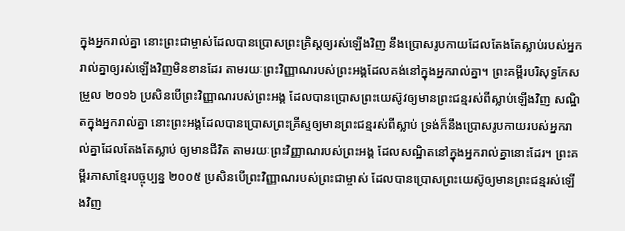ក្នុងអ្នករាល់គ្នា នោះព្រះជាម្ចាស់ដែលបានប្រោសព្រះគ្រិស្ដឲ្យរស់ឡើងវិញ នឹងប្រោសរូបកាយដែលតែងតែស្លាប់របស់អ្នករាល់គ្នាឲ្យរស់ឡើងវិញមិនខានដែរ តាមរយៈព្រះវិញ្ញាណរបស់ព្រះអង្គដែលគង់នៅក្នុងអ្នករាល់គ្នា។ ព្រះគម្ពីរបរិសុទ្ធកែសម្រួល ២០១៦ ប្រសិនបើព្រះវិញ្ញាណរបស់ព្រះអង្គ ដែលបានប្រោសព្រះយេស៊ូវឲ្យមានព្រះជន្មរស់ពីស្លាប់ឡើងវិញ សណ្ឋិតក្នុងអ្នករាល់គ្នា នោះព្រះអង្គដែលបានប្រោសព្រះគ្រីស្ទឲ្យមានព្រះជន្មរស់ពីស្លាប់ ទ្រង់ក៏នឹងប្រោសរូបកាយរបស់អ្នករាល់គ្នាដែលតែងតែស្លាប់ ឲ្យមានជីវិត តាមរយៈព្រះវិញ្ញាណរបស់ព្រះអង្គ ដែលសណ្ឋិតនៅក្នុងអ្នករាល់គ្នានោះដែរ។ ព្រះគម្ពីរភាសាខ្មែរបច្ចុប្បន្ន ២០០៥ ប្រសិនបើព្រះវិញ្ញាណរបស់ព្រះជាម្ចាស់ ដែលបានប្រោសព្រះយេស៊ូឲ្យមានព្រះជន្មរស់ឡើងវិញ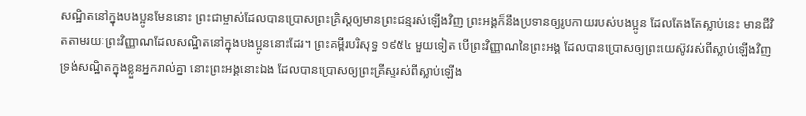សណ្ឋិតនៅក្នុងបងប្អូនមែននោះ ព្រះជាម្ចាស់ដែលបានប្រោសព្រះគ្រិស្តឲ្យមានព្រះជន្មរស់ឡើងវិញ ព្រះអង្គក៏នឹងប្រទានឲ្យរូបកាយរបស់បងប្អូន ដែលតែងតែស្លាប់នេះ មានជីវិតតាមរយៈព្រះវិញ្ញាណដែលសណ្ឋិតនៅក្នុងបងប្អូននោះដែរ។ ព្រះគម្ពីរបរិសុទ្ធ ១៩៥៤ មួយទៀត បើព្រះវិញ្ញាណនៃព្រះអង្គ ដែលបានប្រោសឲ្យព្រះយេស៊ូវរស់ពីស្លាប់ឡើងវិញ ទ្រង់សណ្ឋិតក្នុងខ្លួនអ្នករាល់គ្នា នោះព្រះអង្គនោះឯង ដែលបានប្រោសឲ្យព្រះគ្រីស្ទរស់ពីស្លាប់ឡើង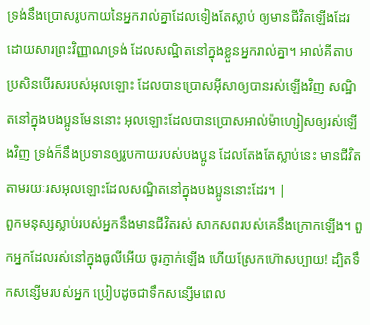ទ្រង់នឹងប្រោសរូបកាយនៃអ្នករាល់គ្នាដែលទៀងតែស្លាប់ ឲ្យមានជីវិតឡើងដែរ ដោយសារព្រះវិញ្ញាណទ្រង់ ដែលសណ្ឋិតនៅក្នុងខ្លួនអ្នករាល់គ្នា។ អាល់គីតាប ប្រសិនបើរសរបស់អុលឡោះ ដែលបានប្រោសអ៊ីសាឲ្យបានរស់ឡើងវិញ សណ្ឋិតនៅក្នុងបងប្អូនមែននោះ អុលឡោះដែលបានប្រោសអាល់ម៉ាហ្សៀសឲ្យរស់ឡើងវិញ ទ្រង់ក៏នឹងប្រទានឲ្យរូបកាយរបស់បងប្អូន ដែលតែងតែស្លាប់នេះ មានជីវិតតាមរយៈរសអុលឡោះដែលសណ្ឋិតនៅក្នុងបងប្អូននោះដែរ។ |
ពួកមនុស្សស្លាប់របស់អ្នកនឹងមានជីវិតរស់ សាកសពរបស់គេនឹងក្រោកឡើង។ ពួកអ្នកដែលរស់នៅក្នុងធូលីអើយ ចូរភ្ញាក់ឡើង ហើយស្រែកហ៊ោសប្បាយ! ដ្បិតទឹកសន្សើមរបស់អ្នក ប្រៀបដូចជាទឹកសន្សើមពេល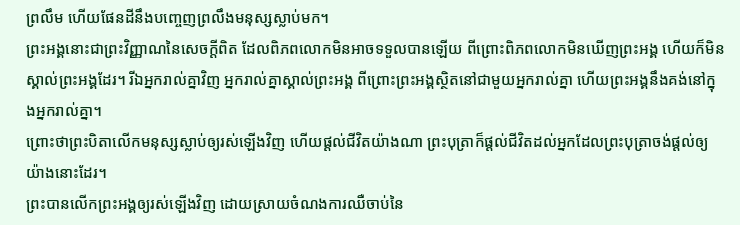ព្រលឹម ហើយផែនដីនឹងបញ្ចេញព្រលឹងមនុស្សស្លាប់មក។
ព្រះអង្គនោះជាព្រះវិញ្ញាណនៃសេចក្ដីពិត ដែលពិភពលោកមិនអាចទទួលបានឡើយ ពីព្រោះពិភពលោកមិនឃើញព្រះអង្គ ហើយក៏មិនស្គាល់ព្រះអង្គដែរ។ រីឯអ្នករាល់គ្នាវិញ អ្នករាល់គ្នាស្គាល់ព្រះអង្គ ពីព្រោះព្រះអង្គស្ថិតនៅជាមួយអ្នករាល់គ្នា ហើយព្រះអង្គនឹងគង់នៅក្នុងអ្នករាល់គ្នា។
ព្រោះថាព្រះបិតាលើកមនុស្សស្លាប់ឲ្យរស់ឡើងវិញ ហើយផ្ដល់ជីវិតយ៉ាងណា ព្រះបុត្រាក៏ផ្ដល់ជីវិតដល់អ្នកដែលព្រះបុត្រាចង់ផ្ដល់ឲ្យយ៉ាងនោះដែរ។
ព្រះបានលើកព្រះអង្គឲ្យរស់ឡើងវិញ ដោយស្រាយចំណងការឈឺចាប់នៃ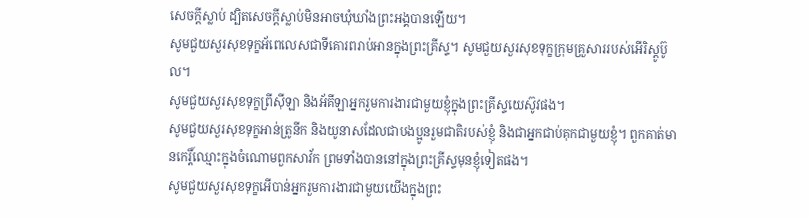សេចក្ដីស្លាប់ ដ្បិតសេចក្ដីស្លាប់មិនអាចឃុំឃាំងព្រះអង្គបានឡើយ។
សូមជួយសួរសុខទុក្ខអ័ពេលេសជាទីគោរពរាប់អានក្នុងព្រះគ្រីស្ទ។ សូមជួយសួរសុខទុក្ខក្រុមគ្រួសាររបស់អើរិស្តូប៊ូល។
សូមជួយសួរសុខទុក្ខព្រីស៊ីឡា និងអ័គីឡាអ្នករួមការងារជាមួយខ្ញុំក្នុងព្រះគ្រីស្ទយេស៊ូវផង។
សូមជួយសួរសុខទុក្ខអាន់ត្រូនីក និងយូនាសដែលជាបងប្អូនរួមជាតិរបស់ខ្ញុំ និងជាអ្នកជាប់គុកជាមួយខ្ញុំ។ ពួកគាត់មានកេរ្តិ៍ឈ្មោះក្នុងចំណោមពួកសាវ័ក ព្រមទាំងបាននៅក្នុងព្រះគ្រីស្ទមុនខ្ញុំទៀតផង។
សូមជួយសួរសុខទុក្ខអើបាន់អ្នករួមការងារជាមួយយើងក្នុងព្រះ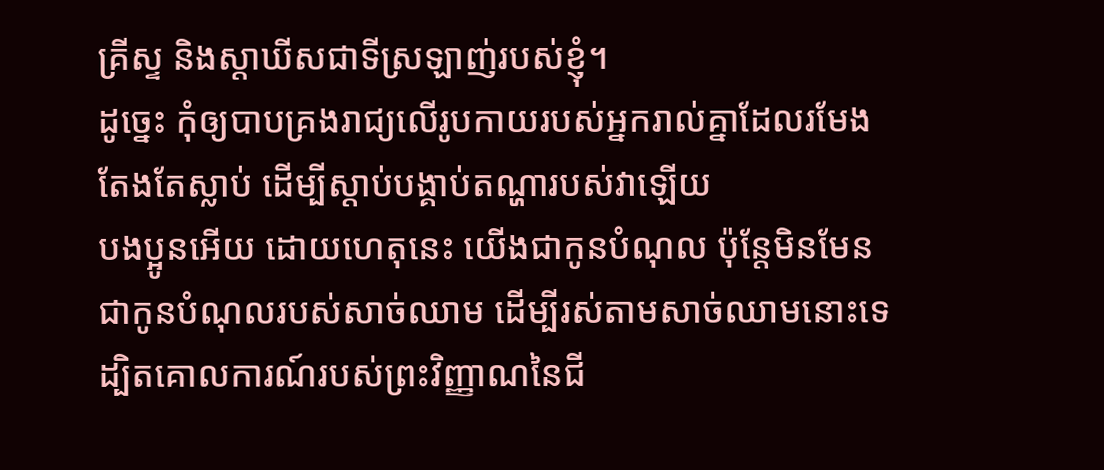គ្រីស្ទ និងស្តាឃីសជាទីស្រឡាញ់របស់ខ្ញុំ។
ដូច្នេះ កុំឲ្យបាបគ្រងរាជ្យលើរូបកាយរបស់អ្នករាល់គ្នាដែលរមែងតែងតែស្លាប់ ដើម្បីស្ដាប់បង្គាប់តណ្ហារបស់វាឡើយ
បងប្អូនអើយ ដោយហេតុនេះ យើងជាកូនបំណុល ប៉ុន្តែមិនមែនជាកូនបំណុលរបស់សាច់ឈាម ដើម្បីរស់តាមសាច់ឈាមនោះទេ
ដ្បិតគោលការណ៍របស់ព្រះវិញ្ញាណនៃជី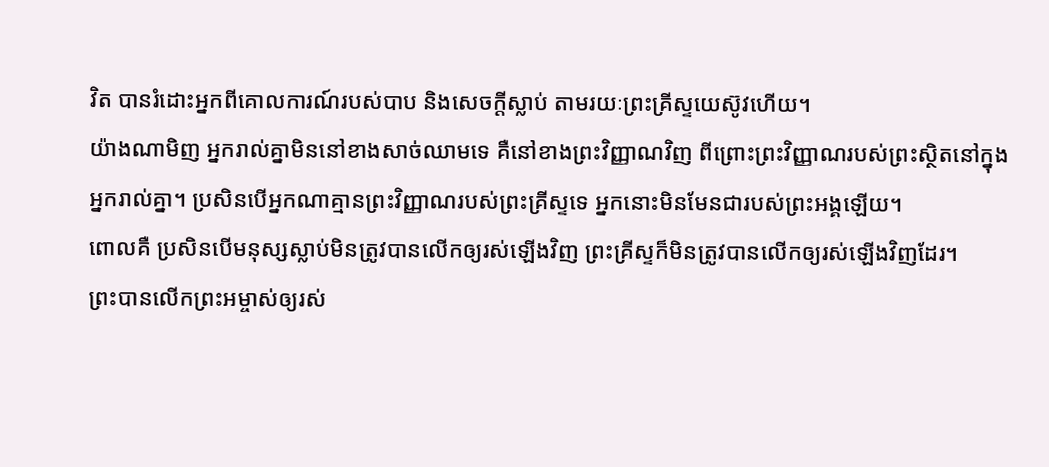វិត បានរំដោះអ្នកពីគោលការណ៍របស់បាប និងសេចក្ដីស្លាប់ តាមរយៈព្រះគ្រីស្ទយេស៊ូវហើយ។
យ៉ាងណាមិញ អ្នករាល់គ្នាមិននៅខាងសាច់ឈាមទេ គឺនៅខាងព្រះវិញ្ញាណវិញ ពីព្រោះព្រះវិញ្ញាណរបស់ព្រះស្ថិតនៅក្នុងអ្នករាល់គ្នា។ ប្រសិនបើអ្នកណាគ្មានព្រះវិញ្ញាណរបស់ព្រះគ្រីស្ទទេ អ្នកនោះមិនមែនជារបស់ព្រះអង្គឡើយ។
ពោលគឺ ប្រសិនបើមនុស្សស្លាប់មិនត្រូវបានលើកឲ្យរស់ឡើងវិញ ព្រះគ្រីស្ទក៏មិនត្រូវបានលើកឲ្យរស់ឡើងវិញដែរ។
ព្រះបានលើកព្រះអម្ចាស់ឲ្យរស់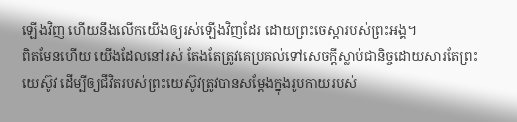ឡើងវិញ ហើយនឹងលើកយើងឲ្យរស់ឡើងវិញដែរ ដោយព្រះចេស្ដារបស់ព្រះអង្គ។
ពិតមែនហើយ យើងដែលនៅរស់ តែងតែត្រូវគេប្រគល់ទៅសេចក្ដីស្លាប់ជានិច្ចដោយសារតែព្រះយេស៊ូវ ដើម្បីឲ្យជីវិតរបស់ព្រះយេស៊ូវត្រូវបានសម្ដែងក្នុងរូបកាយរបស់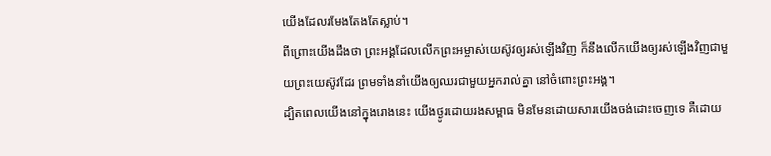យើងដែលរមែងតែងតែស្លាប់។
ពីព្រោះយើងដឹងថា ព្រះអង្គដែលលើកព្រះអម្ចាស់យេស៊ូវឲ្យរស់ឡើងវិញ ក៏នឹងលើកយើងឲ្យរស់ឡើងវិញជាមួយព្រះយេស៊ូវដែរ ព្រមទាំងនាំយើងឲ្យឈរជាមួយអ្នករាល់គ្នា នៅចំពោះព្រះអង្គ។
ដ្បិតពេលយើងនៅក្នុងរោងនេះ យើងថ្ងូរដោយរងសម្ពាធ មិនមែនដោយសារយើងចង់ដោះចេញទេ គឺដោយ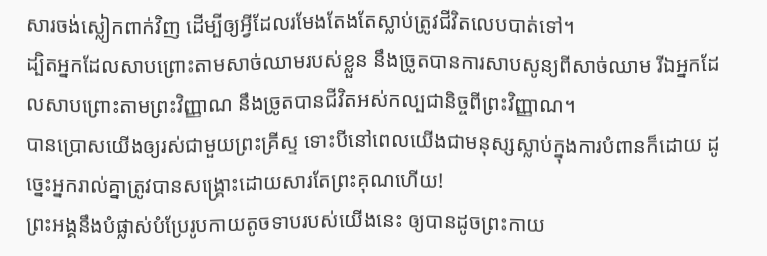សារចង់ស្លៀកពាក់វិញ ដើម្បីឲ្យអ្វីដែលរមែងតែងតែស្លាប់ត្រូវជីវិតលេបបាត់ទៅ។
ដ្បិតអ្នកដែលសាបព្រោះតាមសាច់ឈាមរបស់ខ្លួន នឹងច្រូតបានការសាបសូន្យពីសាច់ឈាម រីឯអ្នកដែលសាបព្រោះតាមព្រះវិញ្ញាណ នឹងច្រូតបានជីវិតអស់កល្បជានិច្ចពីព្រះវិញ្ញាណ។
បានប្រោសយើងឲ្យរស់ជាមួយព្រះគ្រីស្ទ ទោះបីនៅពេលយើងជាមនុស្សស្លាប់ក្នុងការបំពានក៏ដោយ ដូច្នេះអ្នករាល់គ្នាត្រូវបានសង្គ្រោះដោយសារតែព្រះគុណហើយ!
ព្រះអង្គនឹងបំផ្លាស់បំប្រែរូបកាយតូចទាបរបស់យើងនេះ ឲ្យបានដូចព្រះកាយ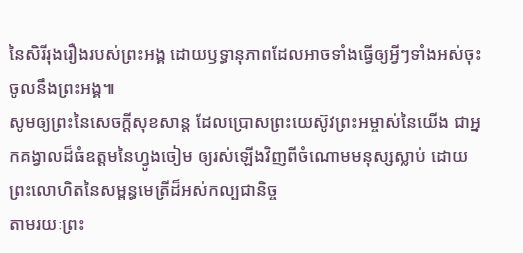នៃសិរីរុងរឿងរបស់ព្រះអង្គ ដោយឫទ្ធានុភាពដែលអាចទាំងធ្វើឲ្យអ្វីៗទាំងអស់ចុះចូលនឹងព្រះអង្គ៕
សូមឲ្យព្រះនៃសេចក្ដីសុខសាន្ត ដែលប្រោសព្រះយេស៊ូវព្រះអម្ចាស់នៃយើង ជាអ្នកគង្វាលដ៏ធំឧត្ដមនៃហ្វូងចៀម ឲ្យរស់ឡើងវិញពីចំណោមមនុស្សស្លាប់ ដោយព្រះលោហិតនៃសម្ពន្ធមេត្រីដ៏អស់កល្បជានិច្ច
តាមរយៈព្រះ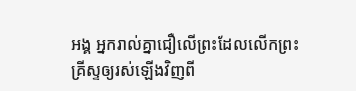អង្គ អ្នករាល់គ្នាជឿលើព្រះដែលលើកព្រះគ្រីស្ទឲ្យរស់ឡើងវិញពី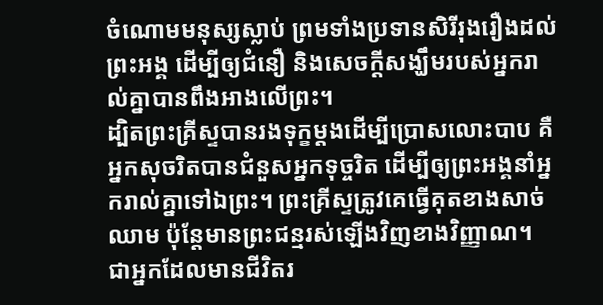ចំណោមមនុស្សស្លាប់ ព្រមទាំងប្រទានសិរីរុងរឿងដល់ព្រះអង្គ ដើម្បីឲ្យជំនឿ និងសេចក្ដីសង្ឃឹមរបស់អ្នករាល់គ្នាបានពឹងអាងលើព្រះ។
ដ្បិតព្រះគ្រីស្ទបានរងទុក្ខម្ដងដើម្បីប្រោសលោះបាប គឺអ្នកសុចរិតបានជំនួសអ្នកទុច្ចរិត ដើម្បីឲ្យព្រះអង្គនាំអ្នករាល់គ្នាទៅឯព្រះ។ ព្រះគ្រីស្ទត្រូវគេធ្វើគុតខាងសាច់ឈាម ប៉ុន្តែមានព្រះជន្មរស់ឡើងវិញខាងវិញ្ញាណ។
ជាអ្នកដែលមានជីវិតរ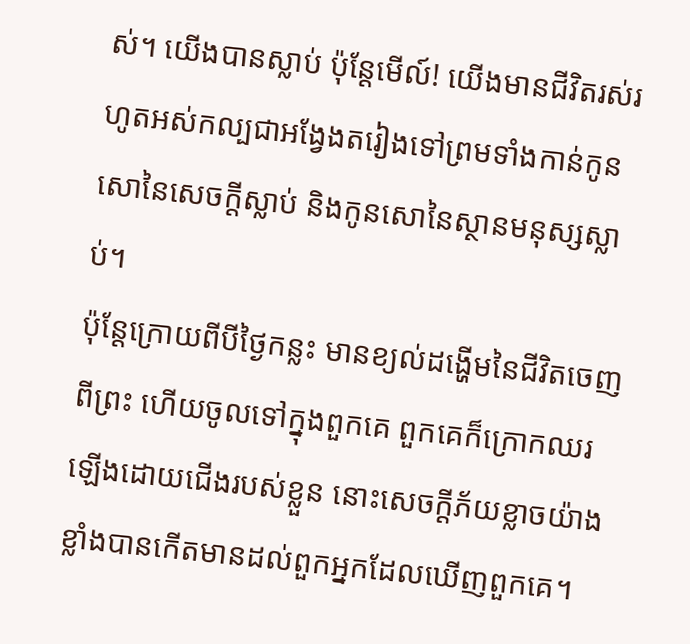ស់។ យើងបានស្លាប់ ប៉ុន្តែមើល៍! យើងមានជីវិតរស់រហូតអស់កល្បជាអង្វែងតរៀងទៅព្រមទាំងកាន់កូនសោនៃសេចក្ដីស្លាប់ និងកូនសោនៃស្ថានមនុស្សស្លាប់។
ប៉ុន្តែក្រោយពីបីថ្ងៃកន្លះ មានខ្យល់ដង្ហើមនៃជីវិតចេញពីព្រះ ហើយចូលទៅក្នុងពួកគេ ពួកគេក៏ក្រោកឈរឡើងដោយជើងរបស់ខ្លួន នោះសេចក្ដីភ័យខ្លាចយ៉ាងខ្លាំងបានកើតមានដល់ពួកអ្នកដែលឃើញពួកគេ។